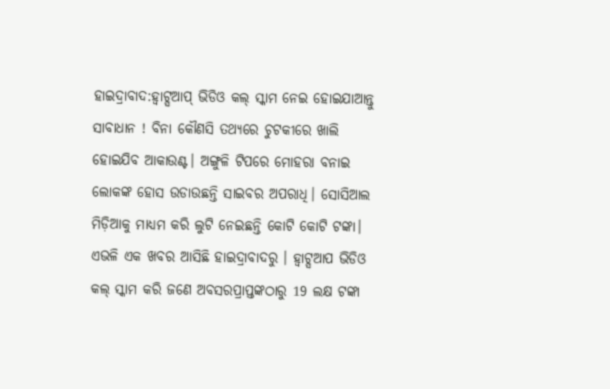ହାଇଦ୍ରାବାଦ:ହ୍ବାଟ୍ସଆପ୍ ଭିଡିଓ କଲ୍ ସ୍କାମ ନେଇ ହୋଇଯାଆନ୍ତୁ ସାବାଧାନ ! ବିନା କୌଣସି ତଥ୍ୟରେ ଚୁଟକୀରେ ଖାଲି ହୋଇଯିବ ଆକାଉଣ୍ଟ। ଅଙ୍ଗୁଳି ଟିପରେ ମୋହରା ବନାଇ ଲୋକଙ୍କ ହୋସ ଉଡାଉଛନ୍ତି ସାଇବର ଅପରାଧି। ସୋସିଆଲ ମିଡ଼ିଆକୁ ମାଧ୍ୟମ କରି ଲୁଟି ନେଇଛନ୍ତି କୋଟି କୋଟି ଟଙ୍କା। ଏଭଳି ଏକ ଖବର ଆସିଛି ହାଇଦ୍ରାବାଦରୁ । ହ୍ବାଟ୍ସଆପ ଭିଡିଓ କଲ୍ ସ୍କାମ କରି ଜଣେ ଅବସରପ୍ରାପ୍ତଙ୍କଠାରୁ 19 ଲକ୍ଷ ଟଙ୍କା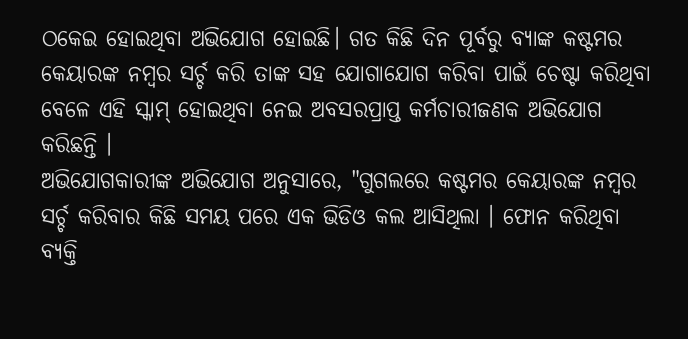ଠକେଇ ହୋଇଥିବା ଅଭିଯୋଗ ହୋଇଛି। ଗତ କିଛି ଦିନ ପୂର୍ବରୁ ବ୍ୟାଙ୍କ କଷ୍ଟମର କେୟାରଙ୍କ ନମ୍ବର ସର୍ଚ୍ଚ କରି ତାଙ୍କ ସହ ଯୋଗାଯୋଗ କରିବା ପାଇଁ ଚେଷ୍ଟା କରିଥିବା ବେଳେ ଏହି ସ୍କାମ୍ ହୋଇଥିବା ନେଇ ଅବସରପ୍ରାପ୍ତ କର୍ମଚାରୀଜଣକ ଅଭିଯୋଗ କରିଛନ୍ତି ।
ଅଭିଯୋଗକାରୀଙ୍କ ଅଭିଯୋଗ ଅନୁସାରେ, "ଗୁଗଲରେ କଷ୍ଟମର କେୟାରଙ୍କ ନମ୍ବର ସର୍ଚ୍ଚ କରିବାର କିଛି ସମୟ ପରେ ଏକ ଭିଡିଓ କଲ ଆସିଥିଲା । ଫୋନ କରିଥିବା ବ୍ୟକ୍ତି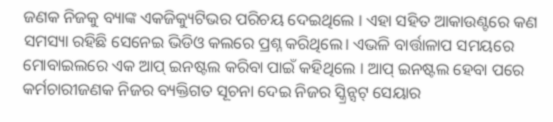ଜଣକ ନିଜକୁ ବ୍ୟାଙ୍କ ଏକଜିକ୍ୟୁଟିଭର ପରିଚୟ ଦେଇଥିଲେ । ଏହା ସହିତ ଆକାଉଣ୍ଟରେ କଣ ସମସ୍ୟା ରହିଛି ସେନେଇ ଭିଡିଓ କଲରେ ପ୍ରଶ୍ନ କରିଥିଲେ। ଏଭଳି ବାର୍ତ୍ତାଳାପ ସମୟରେ ମୋବାଇଲରେ ଏକ ଆପ୍ ଇନଷ୍ଟଲ କରିବା ପାଇଁ କହିଥିଲେ । ଆପ୍ ଇନଷ୍ଟଲ ହେବା ପରେ କର୍ମଚାରୀଜଣକ ନିଜର ବ୍ୟକ୍ତିଗତ ସୂଚନା ଦେଇ ନିଜର ସ୍କ୍ରିନ୍ସଟ୍ ସେୟାର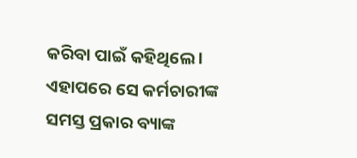କରିବା ପାଇଁ କହିଥିଲେ । ଏହାପରେ ସେ କର୍ମଚାରୀଙ୍କ ସମସ୍ତ ପ୍ରକାର ବ୍ୟାଙ୍କ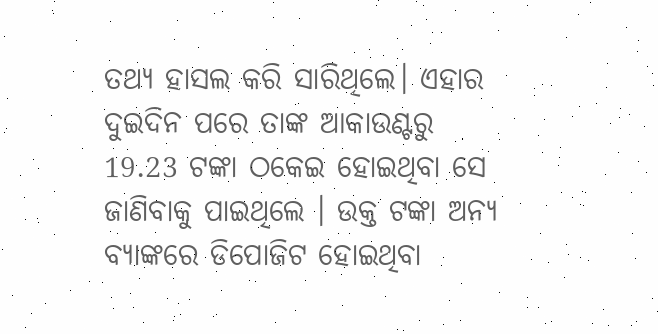ତଥ୍ୟ ହାସଲ କରି ସାରିଥିଲେ। ଏହାର ଦୁଇଦିନ ପରେ ତାଙ୍କ ଆକାଉଣ୍ଟରୁ 19.23 ଟଙ୍କା ଠକେଇ ହୋଇଥିବା ସେ ଜାଣିବାକୁ ପାଇଥିଲେ । ଉକ୍ତ ଟଙ୍କା ଅନ୍ୟ ବ୍ୟାଙ୍କରେ ଡିପୋଜିଟ ହୋଇଥିବା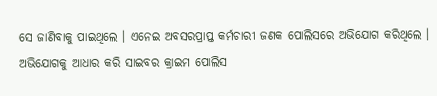ସେ ଜାଣିବାକୁ ପାଇଥିଲେ । ଏନେଇ ଅବସରପ୍ରାପ୍ତ କର୍ମଚାରୀ ଜଣକ ପୋଲିସରେ ଅଭିଯୋଗ କରିଥିଲେ । ଅଭିଯୋଗକୁ ଆଧାର କରି ସାଇବର କ୍ରାଇମ ପୋଲିସ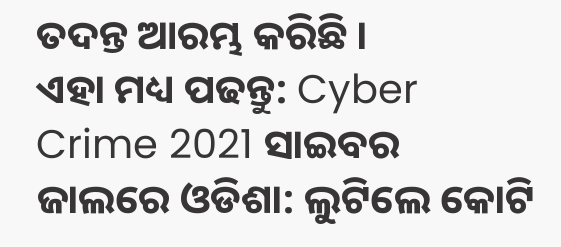ତଦନ୍ତ ଆରମ୍ଭ କରିଛି ।
ଏହା ମଧ୍ୟ ପଢନ୍ତୁ: Cyber Crime 2021 ସାଇବର ଜାଲରେ ଓଡିଶା: ଲୁଟିଲେ କୋଟି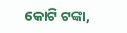କୋଟି ଟଙ୍କା,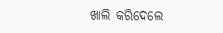ଖାଲି କରିଦେଲେ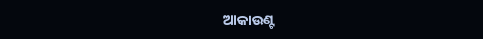ଆକାଉଣ୍ଟ